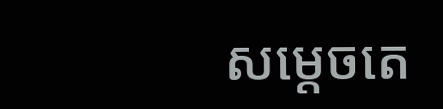សម្ដេចតេ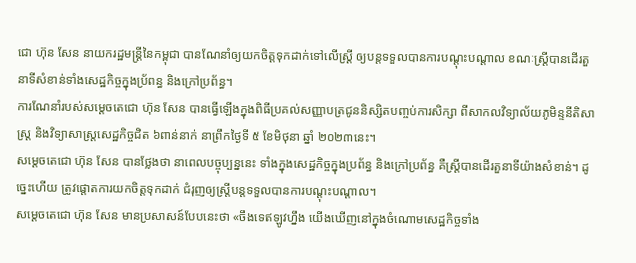ជោ ហ៊ុន សែន នាយករដ្ឋមន្ត្រីនៃកម្ពុជា បានណែនាំឲ្យយកចិត្តទុកដាក់ទៅលើស្ត្រី ឲ្យបន្តទទួលបានការបណ្ដុះបណ្ដាល ខណៈស្ត្រីបានដើរតួនាទីសំខាន់ទាំងសេដ្ឋកិច្ចក្នុងប្រ័ពន្ធ និងក្រៅប្រព័ន្ធ។
ការណែនាំរបស់សម្ដេចតេជោ ហ៊ុន សែន បានធ្វើឡើងក្នុងពិធីប្រគល់សញ្ញាបត្រជូននិស្សិតបញ្ចប់ការសិក្សា ពីសាកលវិទ្យាល័យភូមិន្ទនីតិសាស្រ្ត និងវិទ្យាសាស្រ្តសេដ្ឋកិច្ចជិត ៦ពាន់នាក់ នាព្រឹកថ្ងៃទី ៥ ខែមិថុនា ឆ្នាំ ២០២៣នេះ។
សម្ដេចតេជោ ហ៊ុន សែន បានថ្លែងថា នាពេលបច្ចុប្បន្ននេះ ទាំងក្នុងសេដ្ឋកិច្ចក្នុងប្រព័ន្ធ និងក្រៅប្រព័ន្ធ គឺស្ត្រីបានដើរតួនាទីយ៉ាងសំខាន់។ ដូច្នេះហើយ ត្រូវផ្តោតការយកចិត្តទុកដាក់ ជំរុញឲ្យស្ត្រីបន្តទទួលបានការបណ្ដុះបណ្ដាល។
សម្ដេចតេជោ ហ៊ុន សែន មានប្រសាសន៍បែបនេះថា «ចឹងទេឥឡូវហ្នឹង យើងឃើញនៅក្នុងចំណោមសេដ្ឋកិច្ចទាំង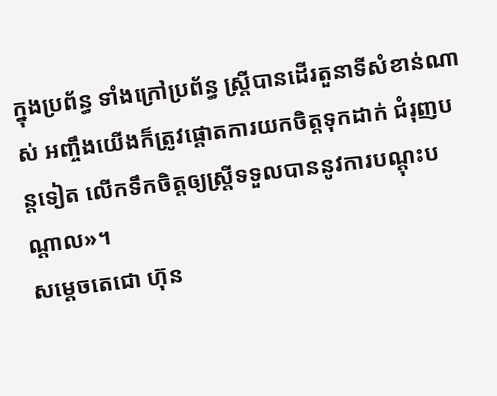ក្នុងប្រព័ន្ធ ទាំងក្រៅប្រព័ន្ធ ស្ត្រីបានដើរតួនាទីសំខាន់ណាស់ អញ្ចឹងយើងក៏ត្រូវផ្ដោតការយកចិត្តទុកដាក់ ជំរុញបន្តទៀត លើកទឹកចិត្តឲ្យស្ត្រីទទួលបាននូវការបណ្ដុះបណ្ដាល»។
សម្ដេចតេជោ ហ៊ុន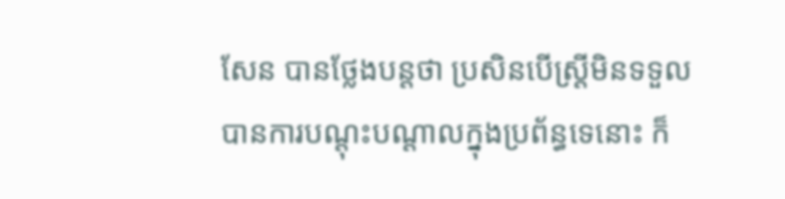សែន បានថ្លែងបន្តថា ប្រសិនបើស្ត្រីមិនទទួលបានការបណ្ដុះបណ្ដាលក្នុងប្រព័ន្ធទេនោះ ក៏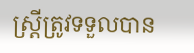ស្ត្រីត្រូវទទួលបាន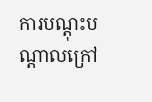ការបណ្ដុះបណ្ដាលក្រៅ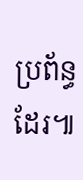ប្រព័ន្ធដែរ៕